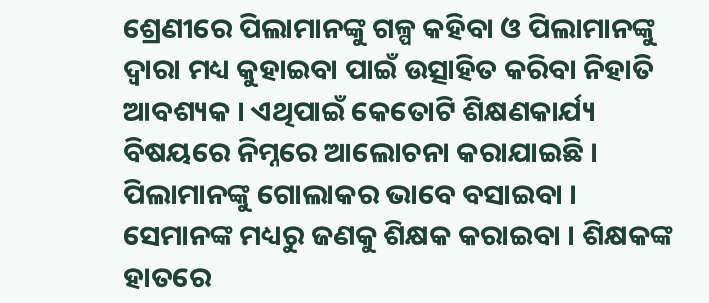ଶ୍ରେଣୀରେ ପିଲାମାନଙ୍କୁ ଗଳ୍ପ କହିବା ଓ ପିଲାମାନଙ୍କୁ ଦ୍ଵାରା ମଧ୍ୟ କୁହାଇବା ପାଇଁ ଉତ୍ସାହିତ କରିବା ନିହାତି ଆବଶ୍ୟକ । ଏଥିପାଇଁ କେତୋଟି ଶିକ୍ଷଣକାର୍ଯ୍ୟ ବିଷୟରେ ନିମ୍ନରେ ଆଲୋଚନା କରାଯାଇଛି ।
ପିଲାମାନଙ୍କୁ ଗୋଲାକର ଭାବେ ବସାଇବା । ସେମାନଙ୍କ ମଧ୍ୟରୁ ଜଣକୁ ଶିକ୍ଷକ କରାଇବା । ଶିକ୍ଷକଙ୍କ ହାତରେ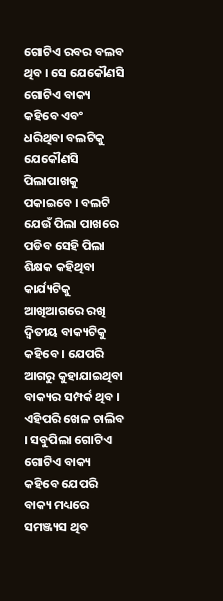ଗୋଟିଏ ରବର ବଲବ ଥିବ । ସେ ଯେକୌଣସି ଗୋଟିଏ ବାକ୍ୟ କହିବେ ଏବଂ ଧରିଥିବା ବଲଟିକୁ ଯେକୌଣସି ପିଲାପାଖକୁ ପକାଇବେ । ବଲଟି ଯେଉଁ ପିଲା ପାଖରେ ପଡିବ ସେହି ପିଲା ଶିକ୍ଷକ କହିଥିବା କାର୍ଯ୍ୟଟିକୁ ଆଖିଆଗରେ ରଖି ଦ୍ଵିତୀୟ ବାକ୍ୟଟିକୁ କହିବେ । ଯେପରି ଆଗରୁ କୁହାଯାଇଥିବା ବାକ୍ୟର ସମ୍ପର୍କ ଥିବ । ଏହିପରି ଖେଳ ଚାଲିବ । ସବୁପିଲା ଗୋଟିଏ ଗୋଟିଏ ବାକ୍ୟ କହିବେ ଯେପରି ବାକ୍ୟ ମଧ୍ୟରେ ସମଞ୍ଜ୍ୟସ ଥିବ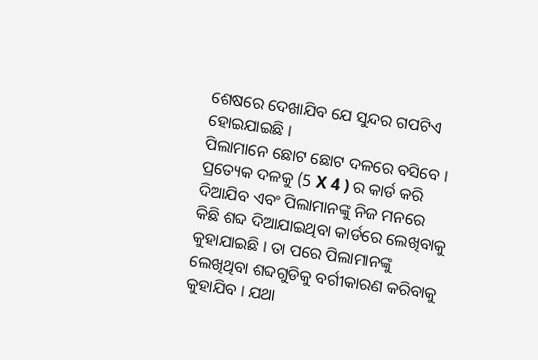ଶେଷରେ ଦେଖାଯିବ ଯେ ସୁନ୍ଦର ଗପଟିଏ ହୋଇଯାଇଛି ।
ପିଲାମାନେ ଛୋଟ ଛୋଟ ଦଳରେ ବସିବେ । ପ୍ରତ୍ୟେକ ଦଳକୁ (5 X 4 ) ର କାର୍ଡ କରି ଦିଆଯିବ ଏବଂ ପିଲାମାନଙ୍କୁ ନିଜ ମନରେ କିଛି ଶବ୍ଦ ଦିଆଯାଇଥିବା କାର୍ଡରେ ଲେଖିବାକୁ କୁହାଯାଇଛି । ତା ପରେ ପିଲାମାନଙ୍କୁ ଲେଖିଥିବା ଶବ୍ଦଗୁଡିକୁ ବର୍ଗୀକାରଣ କରିବାକୁ କୁହାଯିବ । ଯଥା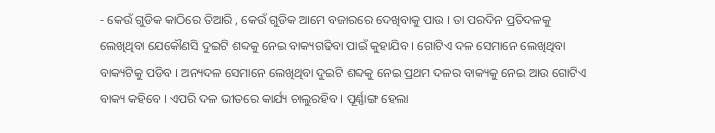- କେଉଁ ଗୁଡିକ କାଠିରେ ତିଆରି , କେଉଁ ଗୁଡିକ ଆମେ ବଜାରରେ ଦେଖିବାକୁ ପାଉ । ତା ପରଦିନ ପ୍ରତିଦଳକୁ ଲେଖିଥିବା ଯେକୌଣସି ଦୁଇଟି ଶବ୍ଦକୁ ନେଇ ବାକ୍ୟଗଢିବା ପାଇଁ କୁହାଯିବ । ଗୋଟିଏ ଦଳ ସେମାନେ ଲେଖିଥିବା ବାକ୍ୟଟିକୁ ପଡିବ । ଅନ୍ୟଦଳ ସେମାନେ ଲେଖିଥିବା ଦୁଇଟି ଶବ୍ଦକୁ ନେଇ ପ୍ରଥମ ଦଳର ବାକ୍ୟକୁ ନେଇ ଆଉ ଗୋଟିଏ ବାକ୍ୟ କହିବେ । ଏପରି ଦଳ ଭୀତରେ କାର୍ଯ୍ୟ ଚାଲୁରହିବ । ପୂର୍ଣ୍ଣାଙ୍ଗ ହେଲା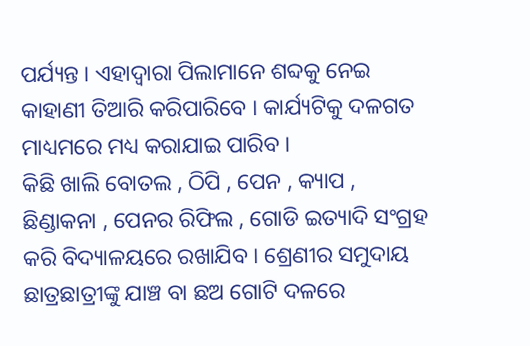ପର୍ଯ୍ୟନ୍ତ । ଏହାଦ୍ଵାରା ପିଲାମାନେ ଶବ୍ଦକୁ ନେଇ କାହାଣୀ ତିଆରି କରିପାରିବେ । କାର୍ଯ୍ୟଟିକୁ ଦଳଗତ ମାଧ୍ୟମରେ ମଧ୍ୟ କରାଯାଇ ପାରିବ ।
କିଛି ଖାଲି ବୋତଲ , ଠିପି , ପେନ , କ୍ୟାପ , ଛିଣ୍ଡାକନା , ପେନର ରିଫିଲ , ଗୋଡି ଇତ୍ୟାଦି ସଂଗ୍ରହ କରି ବିଦ୍ୟାଳୟରେ ରଖାଯିବ । ଶ୍ରେଣୀର ସମୁଦାୟ ଛାତ୍ରଛାତ୍ରୀଙ୍କୁ ଯାଞ୍ଚ ବା ଛଅ ଗୋଟି ଦଳରେ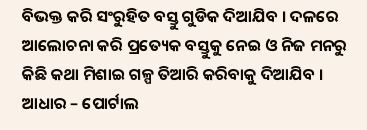ବିଭକ୍ତ କରି ସଂରୁହିତ ବସ୍ତୁ ଗୁଡିକ ଦିଆଯିବ । ଦଳରେ ଆଲୋଚନା କରି ପ୍ରତ୍ୟେକ ବସ୍ତୁକୁ ନେଇ ଓ ନିଜ ମନରୁ କିଛି କଥା ମିଶାଇ ଗଳ୍ପ ତିଆରି କରିବାକୁ ଦିଆଯିବ ।
ଆଧାର – ପୋର୍ଟାଲ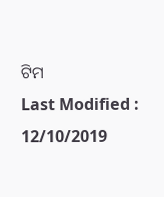ଟିମ
Last Modified : 12/10/2019